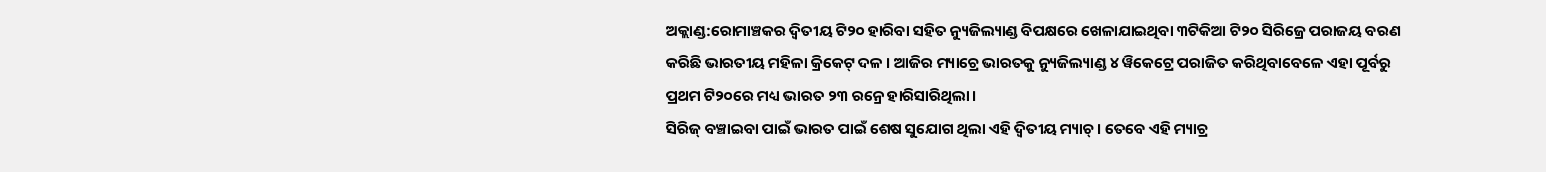ଅକ୍ଲାଣ୍ଡ:ରୋମାଞ୍ଚକର ଦ୍ୱିତୀୟ ଟି୨୦ ହାରିବା ସହିତ ନ୍ୟୁଜିଲ୍ୟାଣ୍ଡ ବିପକ୍ଷରେ ଖେଳାଯାଇଥିବା ୩ଟିକିଆ ଟି୨୦ ସିରିଜ୍ରେ ପରାଜୟ ବରଣ କରିଛି ଭାରତୀୟ ମହିଳା କ୍ରିକେଟ୍ ଦଳ । ଆଜିର ମ୍ୟାଚ୍ରେ ଭାରତକୁ ନ୍ୟୁଜିଲ୍ୟାଣ୍ଡ ୪ ୱିକେଟ୍ରେ ପରାଜିତ କରିଥିବାବେଳେ ଏହା ପୂର୍ବରୁ ପ୍ରଥମ ଟି୨୦ରେ ମଧ୍ୟ ଭାରତ ୨୩ ରନ୍ରେ ହାରିସାରିଥିଲା।
ସିରିଜ୍ ବଞ୍ଚାଇବା ପାଇଁ ଭାରତ ପାଇଁ ଶେଷ ସୁଯୋଗ ଥିଲା ଏହି ଦ୍ୱିତୀୟ ମ୍ୟାଚ୍। ତେବେ ଏହି ମ୍ୟାଚ୍ର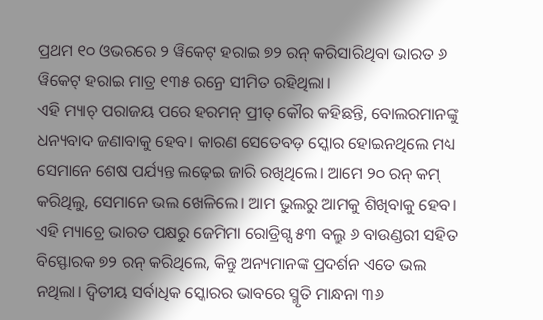ପ୍ରଥମ ୧୦ ଓଭରରେ ୨ ୱିକେଟ୍ ହରାଇ ୭୨ ରନ୍ କରିସାରିଥିବା ଭାରତ ୬ ୱିକେଟ୍ ହରାଇ ମାତ୍ର ୧୩୫ ରନ୍ରେ ସୀମିତ ରହିଥିଲା।
ଏହି ମ୍ୟାଚ୍ ପରାଜୟ ପରେ ହରମନ୍ ପ୍ରୀତ୍ କୌର କହିଛନ୍ତି, ବୋଲରମାନଙ୍କୁ ଧନ୍ୟବାଦ ଜଣାବାକୁ ହେବ। କାରଣ ସେତେବଡ଼ ସ୍କୋର ହୋଇନଥିଲେ ମଧ୍ୟ ସେମାନେ ଶେଷ ପର୍ଯ୍ୟନ୍ତ ଲଢ଼େଇ ଜାରି ରଖିଥିଲେ। ଆମେ ୨୦ ରନ୍ କମ୍ କରିଥିଲୁ, ସେମାନେ ଭଲ ଖେଳିଲେ। ଆମ ଭୁଲରୁ ଆମକୁ ଶିଖିବାକୁ ହେବ।
ଏହି ମ୍ୟାଚ୍ରେ ଭାରତ ପକ୍ଷରୁ ଜେମିମା ରୋଡ୍ରିଗ୍ସ ୫୩ ବଲ୍ରୁ ୬ ବାଉଣ୍ଡରୀ ସହିତ ବିସ୍ଫୋରକ ୭୨ ରନ୍ କରିଥିଲେ, କିନ୍ତୁ ଅନ୍ୟମାନଙ୍କ ପ୍ରଦର୍ଶନ ଏତେ ଭଲ ନଥିଲା। ଦ୍ୱିତୀୟ ସର୍ବାଧିକ ସ୍କୋରର ଭାବରେ ସ୍ମୃତି ମାନ୍ଧନା ୩୬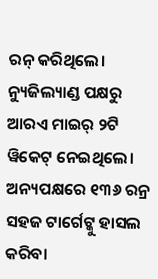ରନ୍ କରିଥିଲେ। ନ୍ୟୁଜିଲ୍ୟାଣ୍ଡ ପକ୍ଷରୁ ଆରଏ ମାଇର୍ ୨ଟି ୱିକେଟ୍ ନେଇଥିଲେ।
ଅନ୍ୟପକ୍ଷରେ ୧୩୬ ରନ୍ର ସହଜ ଟାର୍ଗେଟ୍କୁ ହାସଲ କରିବା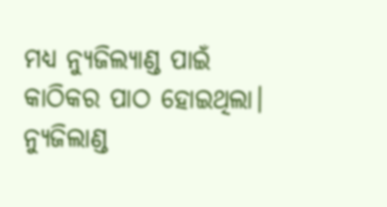ମଧ୍ୟ ନ୍ୟୁଜିଲ୍ୟାଣ୍ଡ ପାଇଁ କାଠିକର ପାଠ ହୋଇଥିଲା। ନ୍ୟୁଜିଲାଣ୍ଡ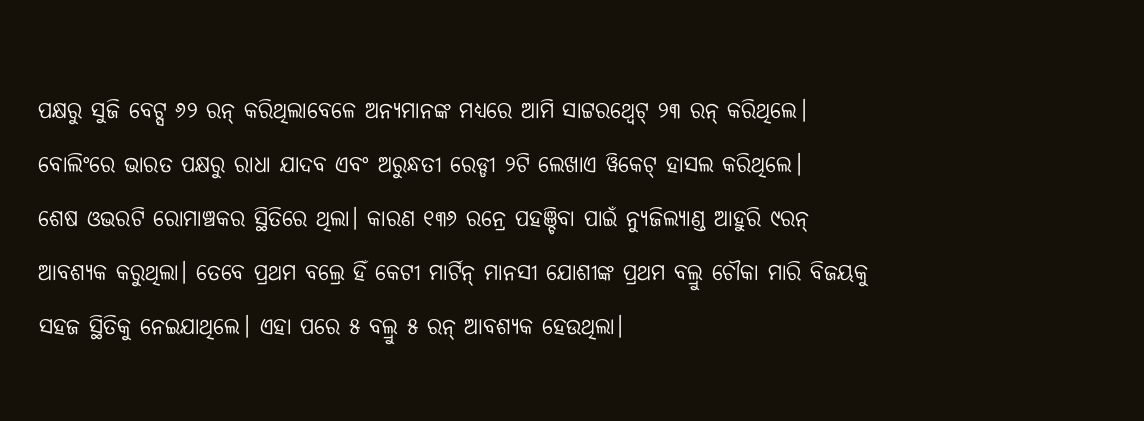ପକ୍ଷରୁ ସୁଜି ବେଟ୍ସ ୬୨ ରନ୍ କରିଥିଲାବେଳେ ଅନ୍ୟମାନଙ୍କ ମଧ୍ୟରେ ଆମି ସାଟ୍ଟରଥ୍ୱେଟ୍ ୨୩ ରନ୍ କରିଥିଲେ। ବୋଲିଂରେ ଭାରତ ପକ୍ଷରୁ ରାଧା ଯାଦବ ଏବଂ ଅରୁନ୍ଧତୀ ରେଡ୍ଡୀ ୨ଟି ଲେଖାଏ ୱିକେଟ୍ ହାସଲ କରିଥିଲେ।
ଶେଷ ଓଭରଟି ରୋମାଞ୍ଚକର ସ୍ଥିତିରେ ଥିଲା। କାରଣ ୧୩୬ ରନ୍ରେ ପହଞ୍ଚିବା ପାଇଁ ନ୍ୟୁଜିଲ୍ୟାଣ୍ଡ ଆହୁରି ୯ରନ୍ ଆବଶ୍ୟକ କରୁଥିଲା। ତେବେ ପ୍ରଥମ ବଲ୍ରେ ହିଁ କେଟୀ ମାର୍ଟିନ୍ ମାନସୀ ଯୋଶୀଙ୍କ ପ୍ରଥମ ବଲ୍ରୁ ଚୌକା ମାରି ବିଜୟକୁ ସହଜ ସ୍ଥିତିକୁ ନେଇଯାଥିଲେ। ଏହା ପରେ ୫ ବଲ୍ରୁ ୫ ରନ୍ ଆବଶ୍ୟକ ହେଉଥିଲା।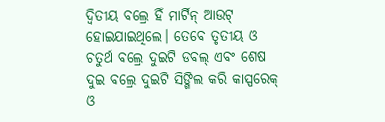ଦ୍ୱିତୀୟ ବଲ୍ରେ ହିଁ ମାର୍ଟିନ୍ ଆଉଟ୍ ହୋଇଯାଇଥିଲେ। ତେବେ ତୃତୀୟ ଓ ଚତୁର୍ଥ ବଲ୍ରେ ଦୁଇଟି ଡବଲ୍ ଏବଂ ଶେଷ ଦୁଇ ବଲ୍ରେ ଦୁଇଟି ସିଙ୍ଗିଲ କରି କାସ୍ପରେକ୍ ଓ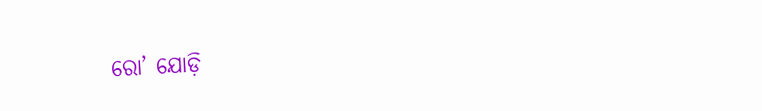ରୋ’ ଯୋଡ଼ି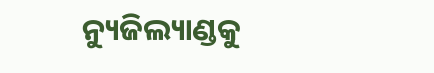ନ୍ୟୁଜିଲ୍ୟାଣ୍ଡକୁ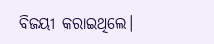ବିଜୟୀ କରାଇଥିଲେ।